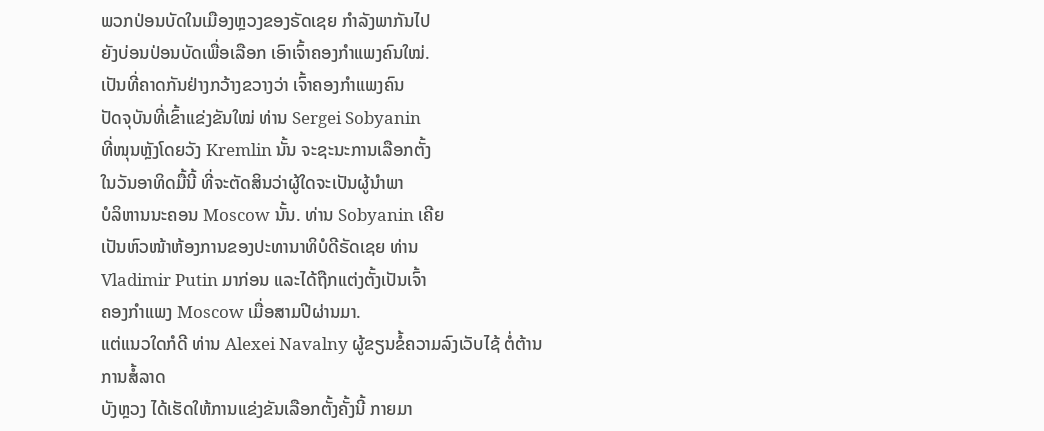ພວກປ່ອນບັດໃນເມືອງຫຼວງຂອງຣັດເຊຍ ກໍາລັງພາກັນໄປ
ຍັງບ່ອນປ່ອນບັດເພື່ອເລືອກ ເອົາເຈົ້າຄອງກໍາແພງຄົນໃໝ່.
ເປັນທີ່ຄາດກັນຢ່າງກວ້າງຂວາງວ່າ ເຈົ້າຄອງກໍາແພງຄົນ
ປັດຈຸບັນທີ່ເຂົ້າແຂ່ງຂັນໃໝ່ ທ່ານ Sergei Sobyanin
ທີ່ໜຸນຫຼັງໂດຍວັງ Kremlin ນັ້ນ ຈະຊະນະການເລືອກຕັ້ງ
ໃນວັນອາທິດມື້ນີ້ ທີ່ຈະຕັດສິນວ່າຜູ້ໃດຈະເປັນຜູ້ນໍາພາ
ບໍລິຫານນະຄອນ Moscow ນັ້ນ. ທ່ານ Sobyanin ເຄີຍ
ເປັນຫົວໜ້າຫ້ອງການຂອງປະທານາທິບໍດີຣັດເຊຍ ທ່ານ
Vladimir Putin ມາກ່ອນ ແລະໄດ້ຖືກແຕ່ງຕັ້ງເປັນເຈົ້າ
ຄອງກໍາແພງ Moscow ເມື່ອສາມປີຜ່ານມາ.
ແຕ່ແນວໃດກໍດີ ທ່ານ Alexei Navalny ຜູ້ຂຽນຂໍ້ຄວາມລົງເວັບໄຊ້ ຕໍ່ຕ້ານການສໍ້ລາດ
ບັງຫຼວງ ໄດ້ເຮັດໃຫ້ການແຂ່ງຂັນເລືອກຕັ້ງຄັ້ງນີ້ ກາຍມາ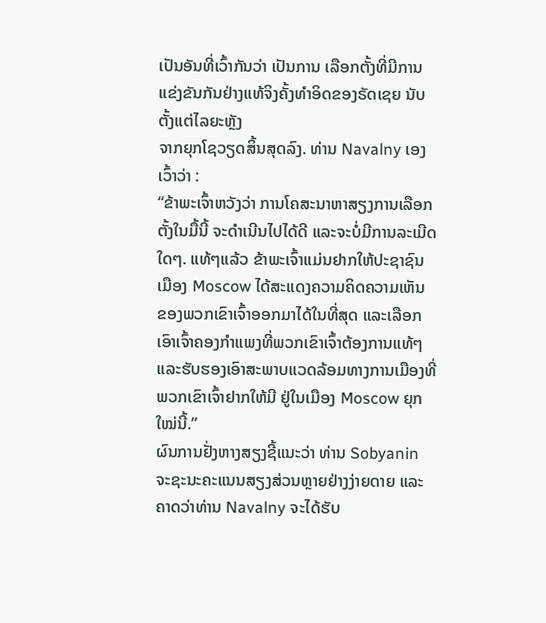ເປັນອັນທີ່ເວົ້າກັນວ່າ ເປັນການ ເລືອກຕັ້ງທີ່ມີການແຂ່ງຂັນກັນຢ່າງແທ້ຈິງຄັ້ງທໍາອິດຂອງຣັດເຊຍ ນັບຕັ້ງແຕ່ໄລຍະຫຼັງ
ຈາກຍຸກໂຊວຽດສິ້ນສຸດລົງ. ທ່ານ Navalny ເອງເວົ້າວ່າ :
“ຂ້າພະເຈົ້າຫວັງວ່າ ການໂຄສະນາຫາສຽງການເລືອກຕັ້ງໃນມື້ນີ້ ຈະດໍາເນີນໄປໄດ້ດີ ແລະຈະບໍ່ມີການລະເມີດໃດໆ. ແທ້ໆແລ້ວ ຂ້າພະເຈົ້າແມ່ນຢາກໃຫ້ປະຊາຊົນເມືອງ Moscow ໄດ້ສະແດງຄວາມຄິດຄວາມເຫັນ ຂອງພວກເຂົາເຈົ້າອອກມາໄດ້ໃນທີ່ສຸດ ແລະເລືອກເອົາເຈົ້າຄອງກໍາແພງທີ່ພວກເຂົາເຈົ້າຕ້ອງການແທ້ໆ ແລະຮັບຮອງເອົາສະພາບແວດລ້ອມທາງການເມືອງທີ່ພວກເຂົາເຈົ້າຢາກໃຫ້ມີ ຢູ່ໃນເມືອງ Moscow ຍຸກໃໝ່ນີ້.”
ຜົນການຢັ່ງຫາງສຽງຊີ້ແນະວ່າ ທ່ານ Sobyanin ຈະຊະນະຄະແນນສຽງສ່ວນຫຼາຍຢ່າງງ່າຍດາຍ ແລະຄາດວ່າທ່ານ Navalny ຈະໄດ້ຮັບ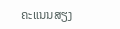ຄະແນນສຽງ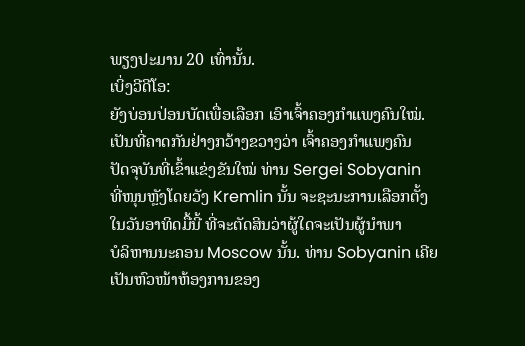ພຽງປະມານ 20 ເທົ່ານັ້ນ.
ເບິ່ງວີດີໂອ:
ຍັງບ່ອນປ່ອນບັດເພື່ອເລືອກ ເອົາເຈົ້າຄອງກໍາແພງຄົນໃໝ່.
ເປັນທີ່ຄາດກັນຢ່າງກວ້າງຂວາງວ່າ ເຈົ້າຄອງກໍາແພງຄົນ
ປັດຈຸບັນທີ່ເຂົ້າແຂ່ງຂັນໃໝ່ ທ່ານ Sergei Sobyanin
ທີ່ໜຸນຫຼັງໂດຍວັງ Kremlin ນັ້ນ ຈະຊະນະການເລືອກຕັ້ງ
ໃນວັນອາທິດມື້ນີ້ ທີ່ຈະຕັດສິນວ່າຜູ້ໃດຈະເປັນຜູ້ນໍາພາ
ບໍລິຫານນະຄອນ Moscow ນັ້ນ. ທ່ານ Sobyanin ເຄີຍ
ເປັນຫົວໜ້າຫ້ອງການຂອງ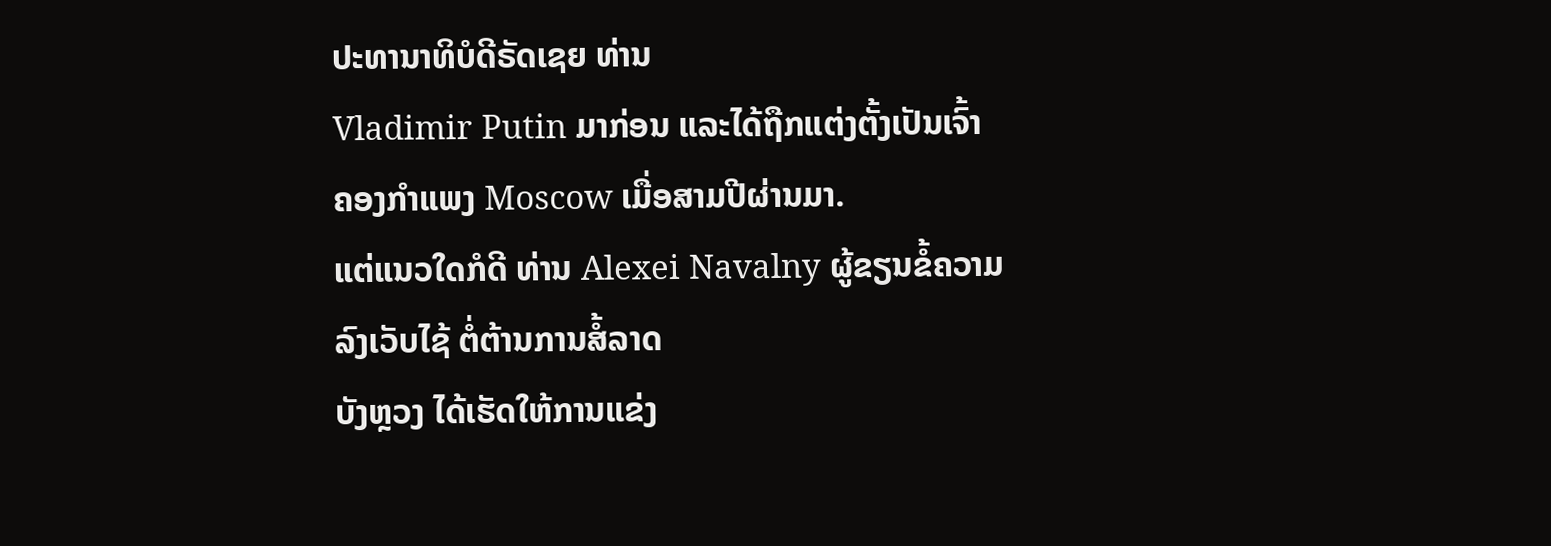ປະທານາທິບໍດີຣັດເຊຍ ທ່ານ
Vladimir Putin ມາກ່ອນ ແລະໄດ້ຖືກແຕ່ງຕັ້ງເປັນເຈົ້າ
ຄອງກໍາແພງ Moscow ເມື່ອສາມປີຜ່ານມາ.
ແຕ່ແນວໃດກໍດີ ທ່ານ Alexei Navalny ຜູ້ຂຽນຂໍ້ຄວາມລົງເວັບໄຊ້ ຕໍ່ຕ້ານການສໍ້ລາດ
ບັງຫຼວງ ໄດ້ເຮັດໃຫ້ການແຂ່ງ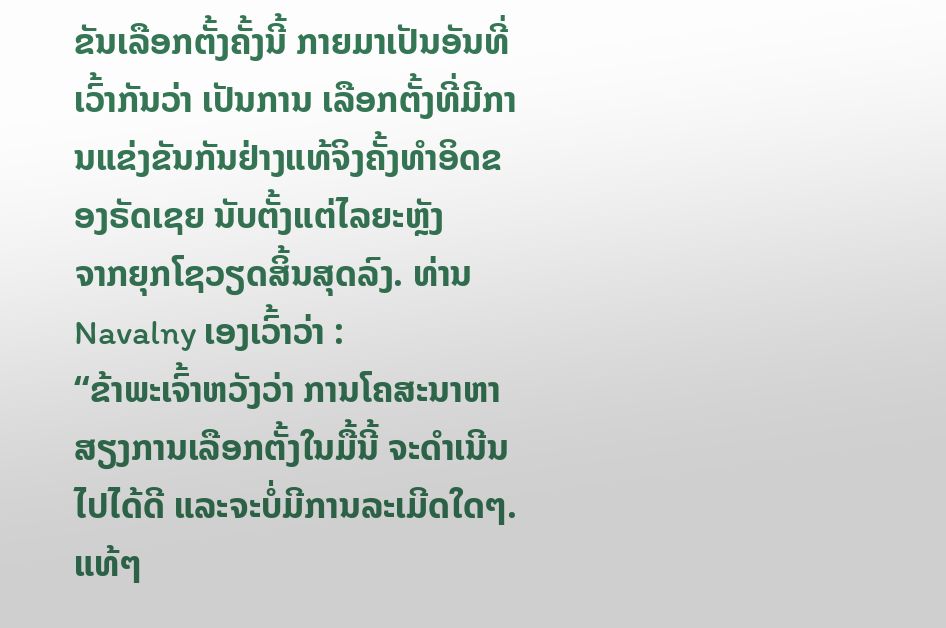ຂັນເລືອກຕັ້ງຄັ້ງນີ້ ກາຍມາເປັນອັນທີ່ເວົ້າກັນວ່າ ເປັນການ ເລືອກຕັ້ງທີ່ມີການແຂ່ງຂັນກັນຢ່າງແທ້ຈິງຄັ້ງທໍາອິດຂອງຣັດເຊຍ ນັບຕັ້ງແຕ່ໄລຍະຫຼັງ
ຈາກຍຸກໂຊວຽດສິ້ນສຸດລົງ. ທ່ານ Navalny ເອງເວົ້າວ່າ :
“ຂ້າພະເຈົ້າຫວັງວ່າ ການໂຄສະນາຫາສຽງການເລືອກຕັ້ງໃນມື້ນີ້ ຈະດໍາເນີນໄປໄດ້ດີ ແລະຈະບໍ່ມີການລະເມີດໃດໆ. ແທ້ໆ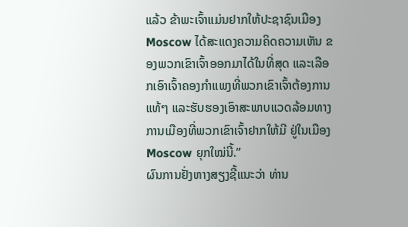ແລ້ວ ຂ້າພະເຈົ້າແມ່ນຢາກໃຫ້ປະຊາຊົນເມືອງ Moscow ໄດ້ສະແດງຄວາມຄິດຄວາມເຫັນ ຂອງພວກເຂົາເຈົ້າອອກມາໄດ້ໃນທີ່ສຸດ ແລະເລືອກເອົາເຈົ້າຄອງກໍາແພງທີ່ພວກເຂົາເຈົ້າຕ້ອງການແທ້ໆ ແລະຮັບຮອງເອົາສະພາບແວດລ້ອມທາງການເມືອງທີ່ພວກເຂົາເຈົ້າຢາກໃຫ້ມີ ຢູ່ໃນເມືອງ Moscow ຍຸກໃໝ່ນີ້.”
ຜົນການຢັ່ງຫາງສຽງຊີ້ແນະວ່າ ທ່ານ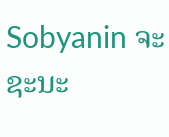Sobyanin ຈະຊະນະ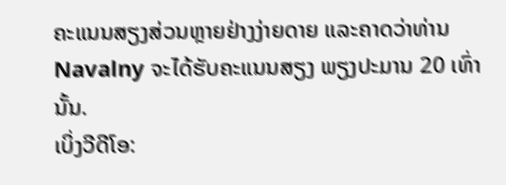ຄະແນນສຽງສ່ວນຫຼາຍຢ່າງງ່າຍດາຍ ແລະຄາດວ່າທ່ານ Navalny ຈະໄດ້ຮັບຄະແນນສຽງ ພຽງປະມານ 20 ເທົ່ານັ້ນ.
ເບິ່ງວີດີໂອ: